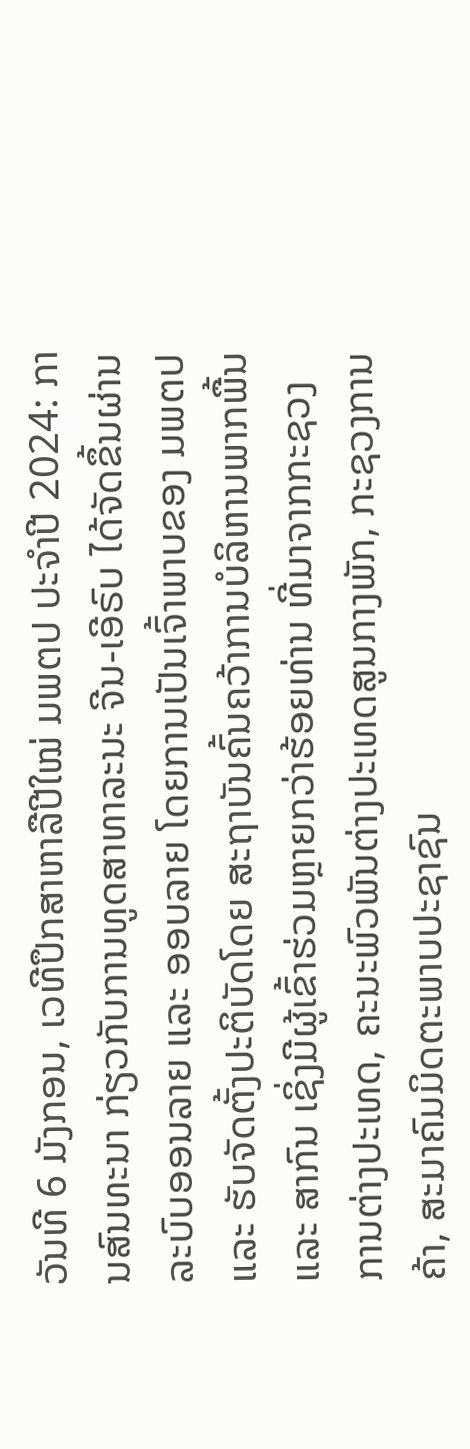ວັນທີ 6 ມັງກອນ, ເວທີປຶກສາຫາລືປີໃໝ່ ມພຕປ ປະຈຳປີ 2024: ການສົນທະນາ ກ່ຽວກັບການທູດສາທາລະນະ ຈີນ-ເອີຣົບ ໄດ້ຈັດຂຶ້ນຜ່ານລະບົບອອນລາຍ ແລະ ອອບລາຍ ໂດຍການເປັນເຈົ້າພາບຂອງ ມພຕປ ແລະ ຮັບຈັດຕັ້ງປະຕິບັດໂດຍ ສະຖາບັນຄົ້ນຄວ້າການບໍລິຫານພາກພື້ນ ແລະ ສາກົນ ເຊິ່ງມີຜູ້ເຂົ້າຮ່ວມຫຼາຍກວ່າຮ້ອຍທ່ານ ທີ່ມາຈາກກະຊວງການຕ່າງປະເທດ, ຄະນະພົວພັນຕ່າງປະເທດສູນກາງພັກ, ກະຊວງການຄ້າ, ສະມາຄົມມິດຕະພາບປະຊາຊົນ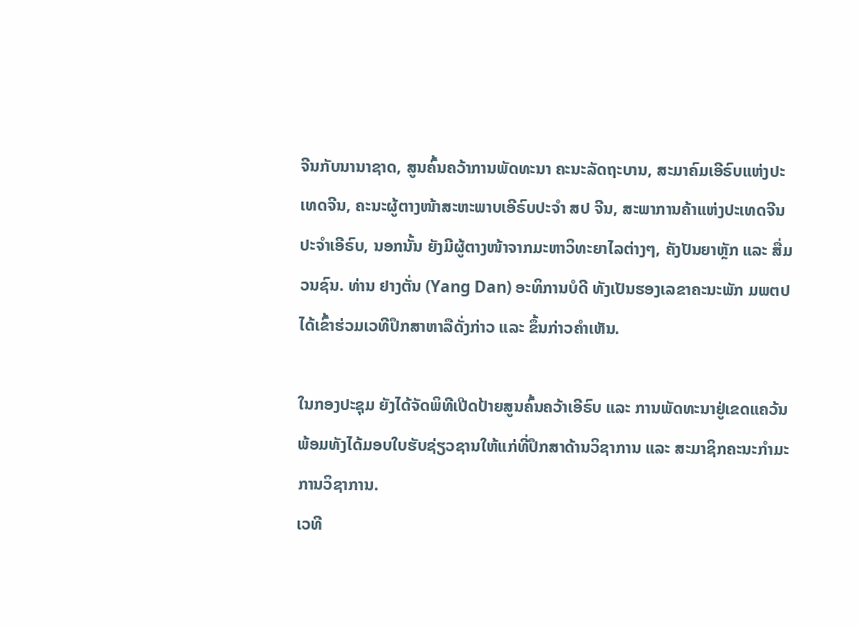ຈີນກັບນານາຊາດ, ສູນຄົ້ນຄວ້າການພັດທະນາ ຄະນະລັດຖະບານ, ສະມາຄົມເອີຣົບແຫ່ງປະເທດຈີນ, ຄະນະຜູ້ຕາງໜ້າສະຫະພາບເອີຣົບປະຈຳ ສປ ຈີນ, ສະພາການຄ້າແຫ່ງປະເທດຈີນປະຈຳເອີຣົບ, ນອກນັ້ນ ຍັງມີຜູ້ຕາງໜ້າຈາກມະຫາວິທະຍາໄລຕ່າງໆ, ຄັງປັນຍາຫຼັກ ແລະ ສື່ມວນຊົນ. ທ່ານ ຢາງຕັ່ນ (Yang Dan) ອະທິການບໍດີ ທັງເປັນຮອງເລຂາຄະນະພັກ ມພຕປ ໄດ້ເຂົ້າຮ່ວມເວທີປຶກສາຫາລືດັ່ງກ່າວ ແລະ ຂຶ້ນກ່າວຄຳເຫັນ.

ໃນກອງປະຊຸມ ຍັງໄດ້ຈັດພິທີເປີດປ້າຍສູນຄົ້ນຄວ້າເອີຣົບ ແລະ ການພັດທະນາຢູ່ເຂດແຄວ້ນ ພ້ອມທັງໄດ້ມອບໃບຮັບຊ່ຽວຊານໃຫ້ແກ່ທີ່ປຶກສາດ້ານວິຊາການ ແລະ ສະມາຊິກຄະນະກຳມະການວິຊາການ.
ເວທີ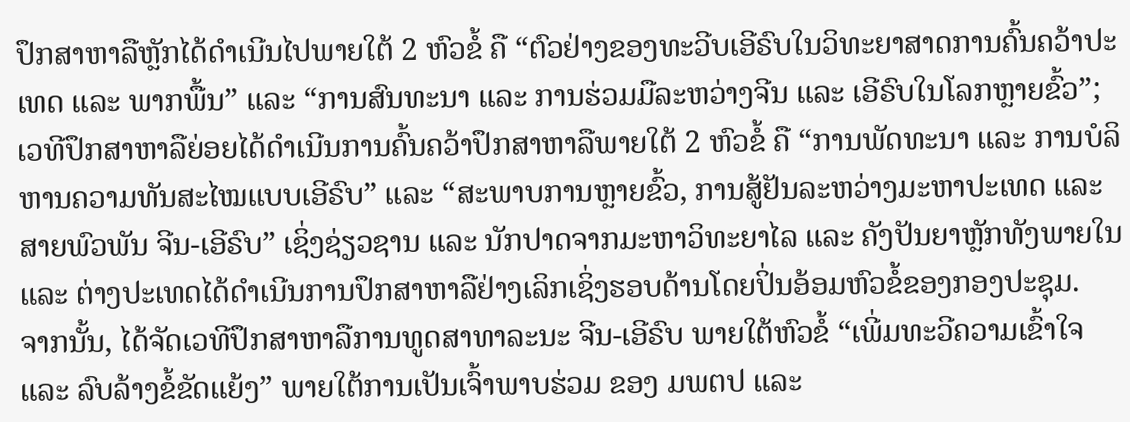ປຶກສາຫາລືຫຼັກໄດ້ດຳເນີນໄປພາຍໃຕ້ 2 ຫົວຂໍ້ ຄື “ຕົວຢ່າງຂອງທະວີບເອີຣົບໃນວິທະຍາສາດການຄົ້ນຄວ້າປະເທດ ແລະ ພາກພື້ນ” ແລະ “ການສົນທະນາ ແລະ ການຮ່ວມມືລະຫວ່າງຈີນ ແລະ ເອີຣົບໃນໂລກຫຼາຍຂົ້ວ”; ເວທີປຶກສາຫາລືຍ່ອຍໄດ້ດຳເນີນການຄົ້ນຄວ້າປຶກສາຫາລືພາຍໃຕ້ 2 ຫົວຂໍ້ ຄື “ການພັດທະນາ ແລະ ການບໍລິຫານຄວາມທັນສະໄໝແບບເອີຣົບ” ແລະ “ສະພາບການຫຼາຍຂົ້ວ, ການສູ້ຢັນລະຫວ່າງມະຫາປະເທດ ແລະ ສາຍພົວພັນ ຈີນ-ເອີຣົບ” ເຊິ່ງຊ່ຽວຊານ ແລະ ນັກປາດຈາກມະຫາວິທະຍາໄລ ແລະ ຄັງປັນຍາຫຼັກທັງພາຍໃນ ແລະ ຕ່າງປະເທດໄດ້ດຳເນີນການປຶກສາຫາລືຢ່າງເລິກເຊິ່ງຮອບດ້ານໂດຍປິ່ນອ້ອມຫົວຂໍ້ຂອງກອງປະຊຸມ.
ຈາກນັ້ນ, ໄດ້ຈັດເວທີປຶກສາຫາລືການທູດສາທາລະນະ ຈີນ-ເອີຣົບ ພາຍໃຕ້ຫົວຂໍ້ “ເພີ່ມທະວີຄວາມເຂົ້າໃຈ ແລະ ລົບລ້າງຂໍ້ຂັດແຍ້ງ” ພາຍໃຕ້ການເປັນເຈົ້າພາບຮ່ວມ ຂອງ ມພຕປ ແລະ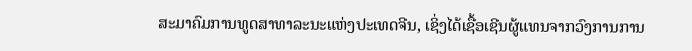ສະມາຄົມການທູດສາທາລະນະແຫ່ງປະເທດຈີນ, ເຊິ່ງໄດ້ເຊື້ອເຊີນຜູ້ແທນຈາກວົງການການ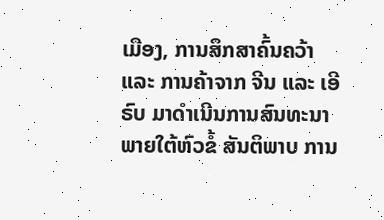ເມືອງ, ການສຶກສາຄົ້ນຄວ້າ ແລະ ການຄ້າຈາກ ຈີນ ແລະ ເອີຣົບ ມາດຳເນີນການສົນທະນາ ພາຍໃຕ້ຫົວຂໍ້ ສັນຕິພາບ ການ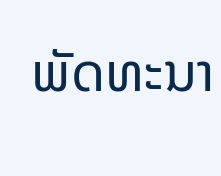ພັດທະນາ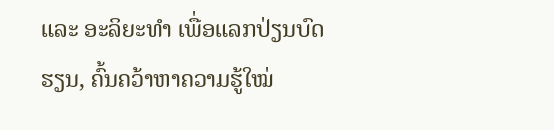ແລະ ອະລິຍະທຳ ເພື່ອແລກປ່ຽນບົດຮຽນ, ຄົ້ນຄວ້າຫາຄວາມຮູ້ໃໝ່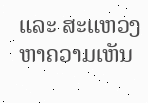ແລະ ສະແຫວງຫາຄວາມເຫັນ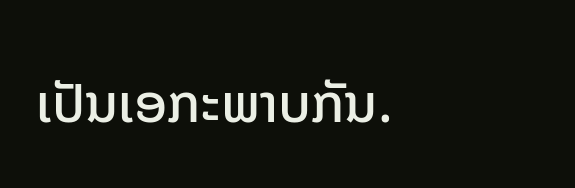ເປັນເອກະພາບກັນ.